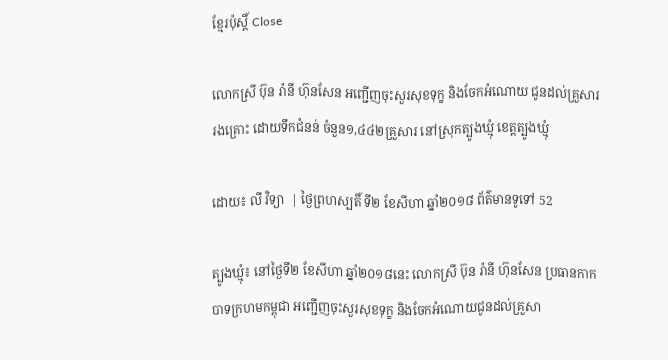ខ្មែរប៉ុស្ដិ៍ Close

លោកស្រី ប៊ុន រ៉ានី ហ៊ុនសែន អញ្ជើញចុះសួរសុខទុក្ខ និងចែកអំណោយ ជូនដល់គ្រួសាររងគ្រោះ ដោយទឹកជំនន់ ចំនួន១,៤៤២គ្រួសារ នៅស្រុកត្បូងឃ្មុំ ខេត្ដត្បូងឃ្មុំ

ដោយ៖ លី វិទ្យា  | ថ្ងៃព្រហស្បតិ៍ ទី២ ខែសីហា ឆ្នាំ២០១៨ ព័ត៌មានទូទៅ 52

ត្បូងឃ្មុំ៖ នៅថ្ងៃទី២ ខែសីហា ឆ្នាំ២០១៨នេះ លោកស្រី ប៊ុន រ៉ានី ហ៊ុនសែន ប្រធានកាកបាទក្រហមកម្ពុជា អញ្ជើញចុះសួរសុខទុក្ខ និងចែកអំណោយជូនដល់គ្រួសា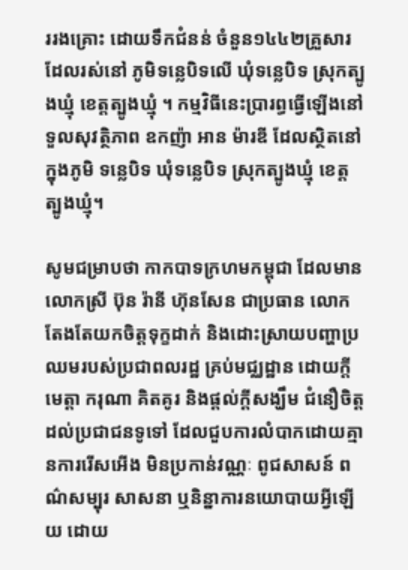ររងគ្រោះ ដោយទឹកជំនន់ ចំនួន១៤៤២គ្រួសារ ដែលរស់នៅ ភូមិទន្លេបិទលើ ឃុំទន្លេបិទ ស្រុកត្បូងឃ្មុំ ខេត្ដត្បូងឃ្មុំ ។ កម្មវិធីនេះប្រារព្ធធ្វើឡើងនៅ ទួលសុវត្ថិភាព ឧកញ៉ា អាន ម៉ារឌី ដែលស្ថិតនៅក្នុងភូមិ ទន្លេបិទ ឃុំទន្លេបិទ ស្រុកត្បូងឃ្មុំ ខេត្ដត្បូងឃ្មុំ។

សូមជម្រាបថា កាកបាទក្រហមកម្ពុជា ដែលមានលោកស្រី ប៊ុន រ៉ានី ហ៊ុនសែន ជាប្រធាន លោកតែងតែយកចិត្ដទុក្ខដាក់ និងដោះស្រាយបញ្ហាប្រឈមរបស់ប្រជាពលរដ្ឋ គ្រប់មជ្ឈដ្ឋាន ដោយក្តីមេត្តា ករុណា គិតគូរ និងផ្តល់ក្តីសង្ឃឹម ជំនឿចិត្តដល់ប្រជាជនទូទៅ ដែលជួបការលំបាកដោយគ្មានការរើសអើង មិនប្រកាន់វណ្ណៈ ពូជសាសន៍ ពណ៌សម្បុរ សាសនា ឬនិន្នាការនយោបាយអ្វីឡើយ ដោយ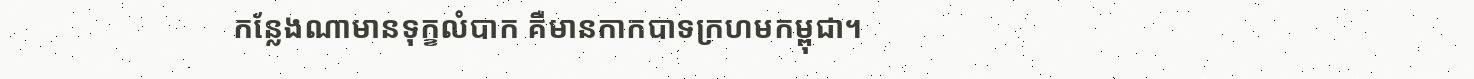កន្លែងណាមានទុក្ខលំបាក គឺមានកាកបាទក្រហមកម្ពុជា។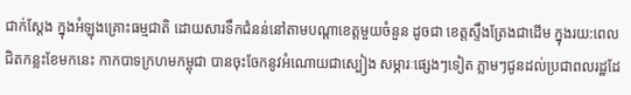ជាក់ស្តែង ក្នុងអំឡុងគ្រោះធម្មជាតិ ដោយសារទឹកជំនន់នៅតាមបណ្តាខេត្តមួយចំនួន ដូចជា ខេត្តស្ទឹងត្រែងជាដើម ក្នុងរយ:ពេលជិតកន្លះខែមកនេះ កាកបាទក្រហមកម្ពុជា បានចុះចែកនូវអំណោយជាស្បៀង សម្ភារៈផ្សេងៗទៀត ភ្លាមៗជូនដល់ប្រជាពលរដ្ឋដែ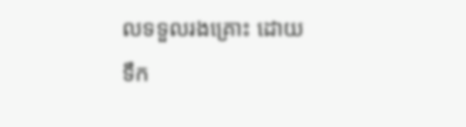លទទួលរងគ្រោះ ដោយទឹក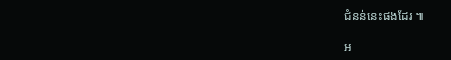ជំនន់នេះផងដែរ ៕

អ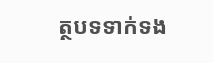ត្ថបទទាក់ទង